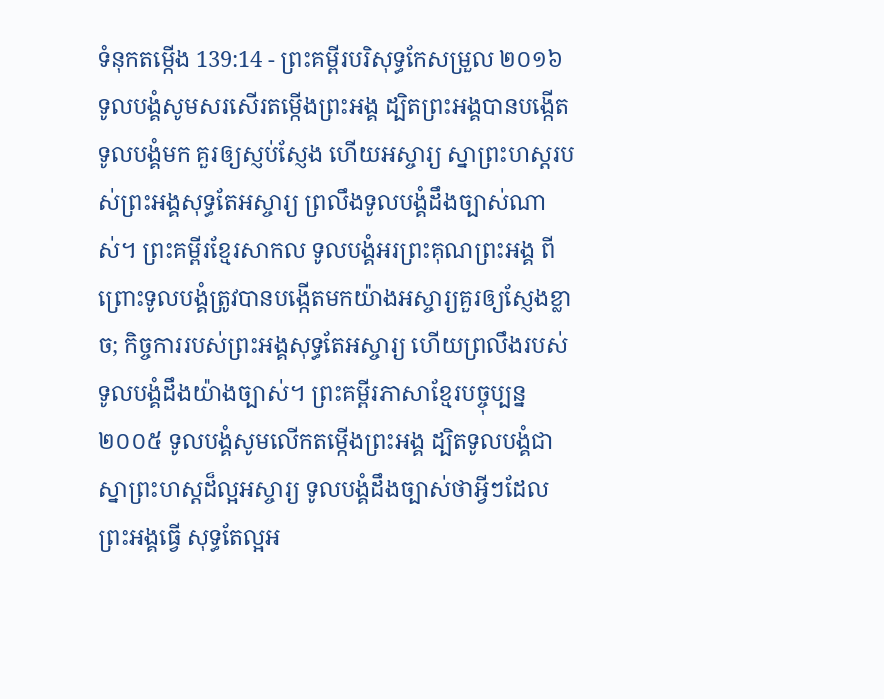ទំនុកតម្កើង 139:14 - ព្រះគម្ពីរបរិសុទ្ធកែសម្រួល ២០១៦ ទូលបង្គំសូមសរសើរតម្កើងព្រះអង្គ ដ្បិតព្រះអង្គបានបង្កើតទូលបង្គំមក គួរឲ្យស្ញប់ស្ញែង ហើយអស្ចារ្យ ស្នាព្រះហស្តរបស់ព្រះអង្គសុទ្ធតែអស្ចារ្យ ព្រលឹងទូលបង្គំដឹងច្បាស់ណាស់។ ព្រះគម្ពីរខ្មែរសាកល ទូលបង្គំអរព្រះគុណព្រះអង្គ ពីព្រោះទូលបង្គំត្រូវបានបង្កើតមកយ៉ាងអស្ចារ្យគួរឲ្យស្ញែងខ្លាច; កិច្ចការរបស់ព្រះអង្គសុទ្ធតែអស្ចារ្យ ហើយព្រលឹងរបស់ទូលបង្គំដឹងយ៉ាងច្បាស់។ ព្រះគម្ពីរភាសាខ្មែរបច្ចុប្បន្ន ២០០៥ ទូលបង្គំសូមលើកតម្កើងព្រះអង្គ ដ្បិតទូលបង្គំជាស្នាព្រះហស្ដដ៏ល្អអស្ចារ្យ ទូលបង្គំដឹងច្បាស់ថាអ្វីៗដែលព្រះអង្គធ្វើ សុទ្ធតែល្អអ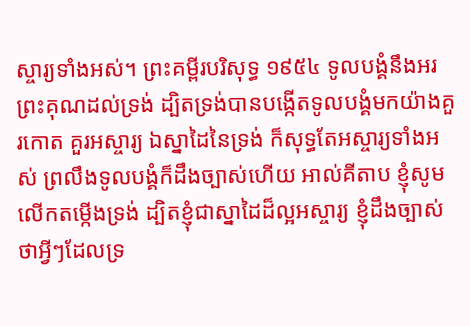ស្ចារ្យទាំងអស់។ ព្រះគម្ពីរបរិសុទ្ធ ១៩៥៤ ទូលបង្គំនឹងអរព្រះគុណដល់ទ្រង់ ដ្បិតទ្រង់បានបង្កើតទូលបង្គំមកយ៉ាងគួរកោត គួរអស្ចារ្យ ឯស្នាដៃនៃទ្រង់ ក៏សុទ្ធតែអស្ចារ្យទាំងអស់ ព្រលឹងទូលបង្គំក៏ដឹងច្បាស់ហើយ អាល់គីតាប ខ្ញុំសូមលើកតម្កើងទ្រង់ ដ្បិតខ្ញុំជាស្នាដៃដ៏ល្អអស្ចារ្យ ខ្ញុំដឹងច្បាស់ថាអ្វីៗដែលទ្រ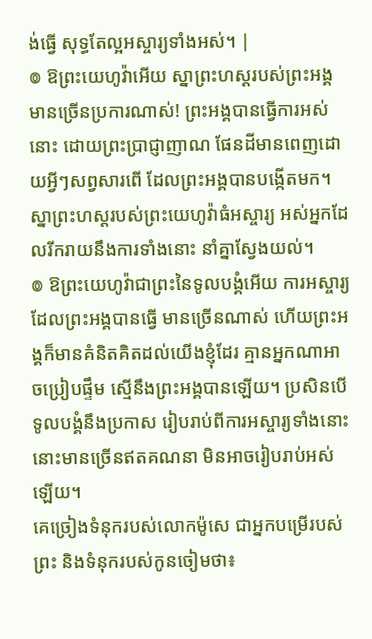ង់ធ្វើ សុទ្ធតែល្អអស្ចារ្យទាំងអស់។ |
៙ ឱព្រះយេហូវ៉ាអើយ ស្នាព្រះហស្តរបស់ព្រះអង្គ មានច្រើនប្រការណាស់! ព្រះអង្គបានធ្វើការអស់នោះ ដោយព្រះប្រាជ្ញាញាណ ផែនដីមានពេញដោយអ្វីៗសព្វសារពើ ដែលព្រះអង្គបានបង្កើតមក។
ស្នាព្រះហស្ដរបស់ព្រះយេហូវ៉ាធំអស្ចារ្យ អស់អ្នកដែលរីករាយនឹងការទាំងនោះ នាំគ្នាស្វែងយល់។
៙ ឱព្រះយេហូវ៉ាជាព្រះនៃទូលបង្គំអើយ ការអស្ចារ្យដែលព្រះអង្គបានធ្វើ មានច្រើនណាស់ ហើយព្រះអង្គក៏មានគំនិតគិតដល់យើងខ្ញុំដែរ គ្មានអ្នកណាអាចប្រៀបផ្ទឹម ស្មើនឹងព្រះអង្គបានឡើយ។ ប្រសិនបើទូលបង្គំនឹងប្រកាស រៀបរាប់ពីការអស្ចារ្យទាំងនោះ នោះមានច្រើនឥតគណនា មិនអាចរៀបរាប់អស់ឡើយ។
គេច្រៀងទំនុករបស់លោកម៉ូសេ ជាអ្នកបម្រើរបស់ព្រះ និងទំនុករបស់កូនចៀមថា៖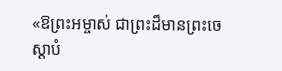«ឱព្រះអម្ចាស់ ជាព្រះដ៏មានព្រះចេស្តាបំ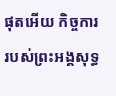ផុតអើយ កិច្ចការរបស់ព្រះអង្គសុទ្ធ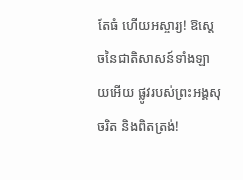តែធំ ហើយអស្ចារ្យ! ឱស្តេចនៃជាតិសាសន៍ទាំងឡាយអើយ ផ្លូវរបស់ព្រះអង្គសុចរិត និងពិតត្រង់!